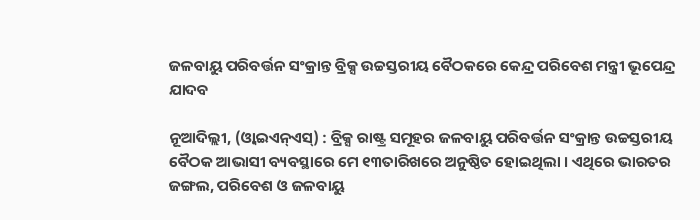ଜଳବାୟୁ ପରିବର୍ତ୍ତନ ସଂକ୍ରାନ୍ତ ବ୍ରିକ୍ସ ଉଚ୍ଚସ୍ତରୀୟ ବୈଠକରେ କେନ୍ଦ୍ର ପରିବେଶ ମନ୍ତ୍ରୀ ଭୂପେନ୍ଦ୍ର ଯାଦବ

ନୂଆଦିଲ୍ଲୀ, (ଓ୍ବାଇଏନ୍ଏସ୍) : ବ୍ରିକ୍ସ ରାଷ୍ଟ୍ର ସମୂହର ଜଳବାୟୁ ପରିବର୍ତ୍ତନ ସଂକ୍ରାନ୍ତ ଉଚ୍ଚସ୍ତରୀୟ ବୈଠକ ଆଭାସୀ ବ୍ୟବସ୍ଥାରେ ମେ ୧୩ତାରିଖରେ ଅନୁଷ୍ଠିତ ହୋଇଥିଲା । ଏଥିରେ ଭାରତର ଜଙ୍ଗଲ, ପରିବେଶ ଓ ଜଳବାୟୁ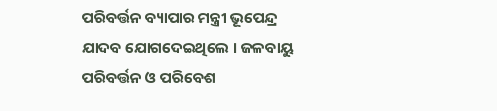ପରିବର୍ତ୍ତନ ବ୍ୟାପାର ମନ୍ତ୍ରୀ ଭୂପେନ୍ଦ୍ର ଯାଦବ ଯୋଗଦେଇଥିଲେ । ଜଳବାୟୁ ପରିବର୍ତ୍ତନ ଓ ପରିବେଶ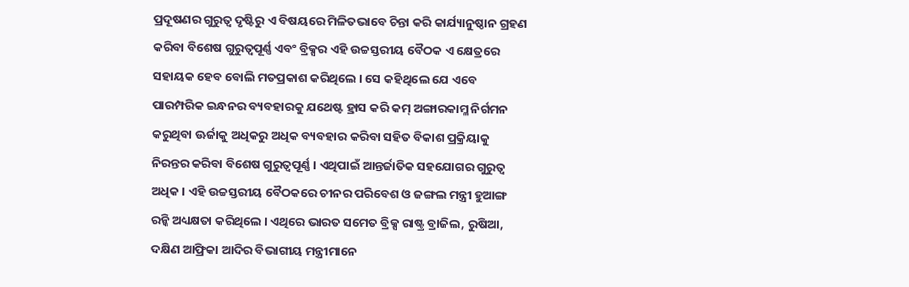ପ୍ରଦୂଷଣର ଗୁରୁତ୍ୱ ଦୃଷ୍ଟିରୁ ଏ ବିଷୟରେ ମିଳିତଭାବେ ଚିନ୍ତା କରି କାର୍ଯ୍ୟାନୁଷ୍ଠାନ ଗ୍ରହଣ କରିବା ବିଶେଷ ଗୁରୁତ୍ୱପୂର୍ଣ୍ଣ ଏବଂ ବ୍ରିକ୍ସର ଏହି ଉଚ୍ଚସ୍ତରୀୟ ବୈଠକ ଏ କ୍ଷେତ୍ରରେ ସହାୟକ ହେବ ବୋଲି ମତପ୍ରକାଶ କରିଥିଲେ । ସେ କହିଥିଲେ ଯେ ଏବେ ପାରମ୍ପରିକ ଇନ୍ଧନର ବ୍ୟବହାରକୁ ଯଥେଷ୍ଟ ହ୍ରାସ କରି କମ୍ ଅଙ୍ଗାରକାମ୍ଳ ନିର୍ଗମନ କରୁଥିବା ଊର୍ଜାକୁ ଅଧିକରୁ ଅଧିକ ବ୍ୟବହାର କରିବା ସହିତ ବିକାଶ ପ୍ରକ୍ରିୟାକୁ ନିରନ୍ତର କରିବା ବିଶେଷ ଗୁରୁତ୍ୱପୂର୍ଣ୍ଣ । ଏଥିପାଇଁ ଆନ୍ତର୍ଜାତିକ ସହଯୋଗର ଗୁରୁତ୍ୱ ଅଧିକ । ଏହି ଉଚ୍ଚସ୍ତରୀୟ ବୈଠକରେ ଚୀନର ପରିବେଶ ଓ ଜଙ୍ଗଲ ମନ୍ତ୍ରୀ ହୁଆଙ୍ଗ ରନ୍କି ଅଧ୍ୟକ୍ଷତା କରିଥିଲେ । ଏଥିରେ ଭାରତ ସମେତ ବ୍ରିକ୍ସ ରାଷ୍ଟ୍ର ବ୍ରାଜିଲ, ରୁଷିଆ, ଦକ୍ଷିଣ ଆଫ୍ରିକା ଆଦିର ବିଭାଗୀୟ ମନ୍ତ୍ରୀମାନେ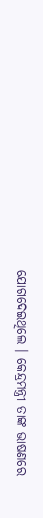ଯୋଗଦେଇଥିଲେ । କେନ୍ଦ୍ରମନ୍ତ୍ରୀ ତାଙ୍କ ଭାଷଣରେ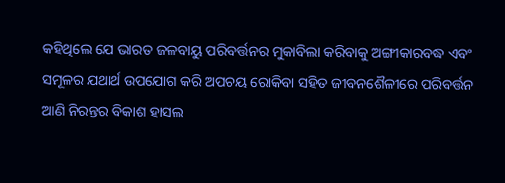କହିଥିଲେ ଯେ ଭାରତ ଜଳବାୟୁ ପରିବର୍ତ୍ତନର ମୁକାବିଲା କରିବାକୁ ଅଙ୍ଗୀକାରବଦ୍ଧ ଏବଂ ସମୂଳର ଯଥାର୍ଥ ଉପଯୋଗ କରି ଅପଚୟ ରୋକିବା ସହିତ ଜୀବନଶୈଳୀରେ ପରିବର୍ତ୍ତନ ଆଣି ନିରନ୍ତର ବିକାଶ ହାସଲ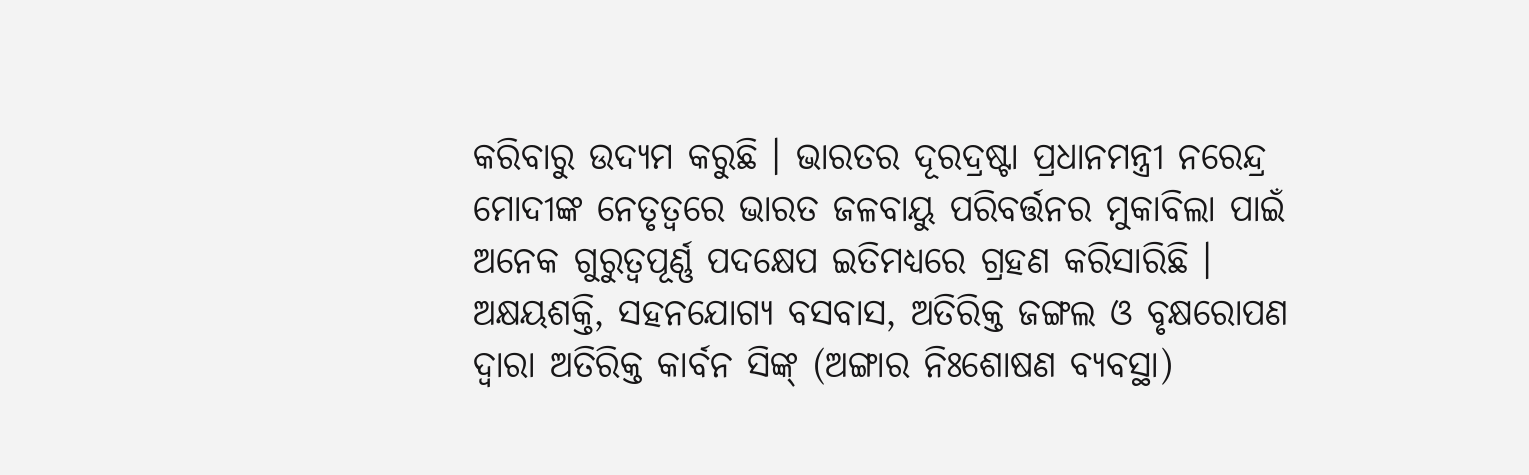କରିବାରୁ ଉଦ୍ୟମ କରୁଛି । ଭାରତର ଦୂରଦ୍ରଷ୍ଟା ପ୍ରଧାନମନ୍ତ୍ରୀ ନରେନ୍ଦ୍ର ମୋଦୀଙ୍କ ନେତୃତ୍ୱରେ ଭାରତ ଜଳବାୟୁ ପରିବର୍ତ୍ତନର ମୁକାବିଲା ପାଇଁ ଅନେକ ଗୁରୁତ୍ୱପୂର୍ଣ୍ଣ ପଦକ୍ଷେପ ଇତିମଧ୍ୟରେ ଗ୍ରହଣ କରିସାରିଛି । ଅକ୍ଷୟଶକ୍ତି, ସହନଯୋଗ୍ୟ ବସବାସ, ଅତିରିକ୍ତ ଜଙ୍ଗଲ ଓ ବୃକ୍ଷରୋପଣ ଦ୍ୱାରା ଅତିରିକ୍ତ କାର୍ବନ ସିଙ୍କ୍ (ଅଙ୍ଗାର ନିଃଶୋଷଣ ବ୍ୟବସ୍ଥା)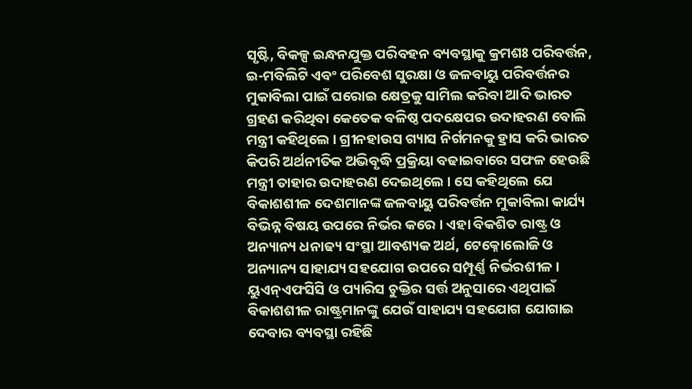ସୃଷ୍ଟି, ବିକଳ୍ପ ଇନ୍ଧନଯୁକ୍ତ ପରିବହନ ବ୍ୟବସ୍ଥାକୁ କ୍ରମଶଃ ପରିବର୍ତ୍ତନ, ଇ-ମବିଲିଟି ଏବଂ ପରିବେଶ ସୁରକ୍ଷା ଓ ଜଳବାୟୁ ପରିବର୍ତ୍ତନର ମୁକାବିଲା ପାଇଁ ଘରୋଇ କ୍ଷେତ୍ରକୁ ସାମିଲ କରିବା ଆଦି ଭାରତ ଗ୍ରହଣ କରିଥିବା କେତେକ ବଳିଷ୍ଠ ପଦକ୍ଷେପର ଉଦାହରଣ ବୋଲି ମନ୍ତ୍ରୀ କହିଥିଲେ । ଗ୍ରୀନହାଉସ ଗ୍ୟାସ ନିର୍ଗମନକୁ ହ୍ରାସ କରି ଭାରତ କିପରି ଅର୍ଥନୀତିକ ଅଭିବୃଦ୍ଧି ପ୍ରକ୍ରିୟା ବଢାଇବାରେ ସଫଳ ହେଉଛି ମନ୍ତ୍ରୀ ତାହାର ଉଦାହରଣ ଦେଇଥିଲେ । ସେ କହିଥିଲେ ଯେ ବିକାଶଶୀଳ ଦେଶମାନଙ୍କ ଜଳବାୟୁ ପରିବର୍ତ୍ତନ ମୁକାବିଲା କାର୍ଯ୍ୟ ବିଭିନ୍ନ ବିଷୟ ଉପରେ ନିର୍ଭର କରେ । ଏହା ବିକଶିତ ରାଷ୍ଟ୍ର ଓ ଅନ୍ୟାନ୍ୟ ଧନାଢ୍ୟ ସଂସ୍ଥା ଆବଶ୍ୟକ ଅର୍ଥ, ଟେକ୍ନୋଲୋଜି ଓ ଅନ୍ୟାନ୍ୟ ସାହାଯ୍ୟ ସହଯୋଗ ଉପରେ ସମ୍ପୂର୍ଣ୍ଣ ନିର୍ଭରଶୀଳ । ୟୁଏନ୍ଏଫସିସି ଓ ପ୍ୟାରିସ ଚୁକ୍ତିର ସର୍ତ୍ତ ଅନୁସାରେ ଏଥିପାଇଁ ବିକାଶଶୀଳ ରାଷ୍ଟ୍ରମାନଙ୍କୁ ଯେଉଁ ସାହାଯ୍ୟ ସହଯୋଗ ଯୋଗାଇ ଦେବାର ବ୍ୟବସ୍ଥା ରହିଛି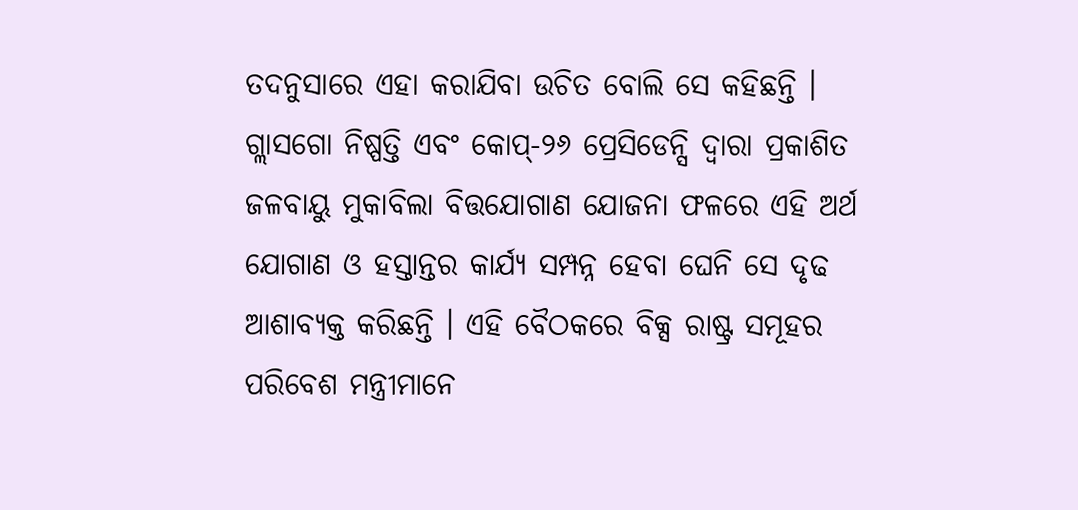ତଦନୁସାରେ ଏହା କରାଯିବା ଉଚିତ ବୋଲି ସେ କହିଛନ୍ତି । ଗ୍ଲାସଗୋ ନିଷ୍ପତ୍ତି ଏବଂ କୋପ୍-୨୬ ପ୍ରେସିଡେନ୍ସି ଦ୍ୱାରା ପ୍ରକାଶିତ ଜଳବାୟୁ ମୁକାବିଲା ବିତ୍ତଯୋଗାଣ ଯୋଜନା ଫଳରେ ଏହି ଅର୍ଥ ଯୋଗାଣ ଓ ହସ୍ତାନ୍ତର କାର୍ଯ୍ୟ ସମ୍ପନ୍ନ ହେବା ଘେନି ସେ ଦୃଢ ଆଶାବ୍ୟକ୍ତ କରିଛନ୍ତି । ଏହି ବୈଠକରେ ବିକ୍ସ ରାଷ୍ଟ୍ର ସମୂହର ପରିବେଶ ମନ୍ତ୍ରୀମାନେ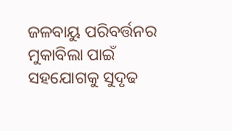ଜଳବାୟୁ ପରିବର୍ତ୍ତନର ମୁକାବିଲା ପାଇଁ ସହଯୋଗକୁ ସୁଦୃଢ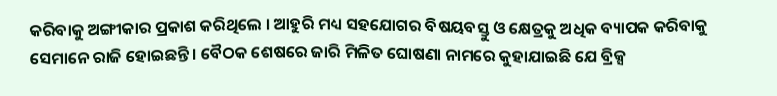କରିବାକୁ ଅଙ୍ଗୀକାର ପ୍ରକାଶ କରିଥିଲେ । ଆହୁରି ମଧ୍ୟ ସହଯୋଗର ବିଷୟବସ୍ତୁ ଓ କ୍ଷେତ୍ରକୁ ଅଧିକ ବ୍ୟାପକ କରିବାକୁ ସେମାନେ ରାଜି ହୋଇଛନ୍ତି । ବୈଠକ ଶେଷରେ ଜାରି ମିଳିତ ଘୋଷଣା ନାମରେ କୁହାଯାଇଛି ଯେ ବ୍ରିକ୍ସ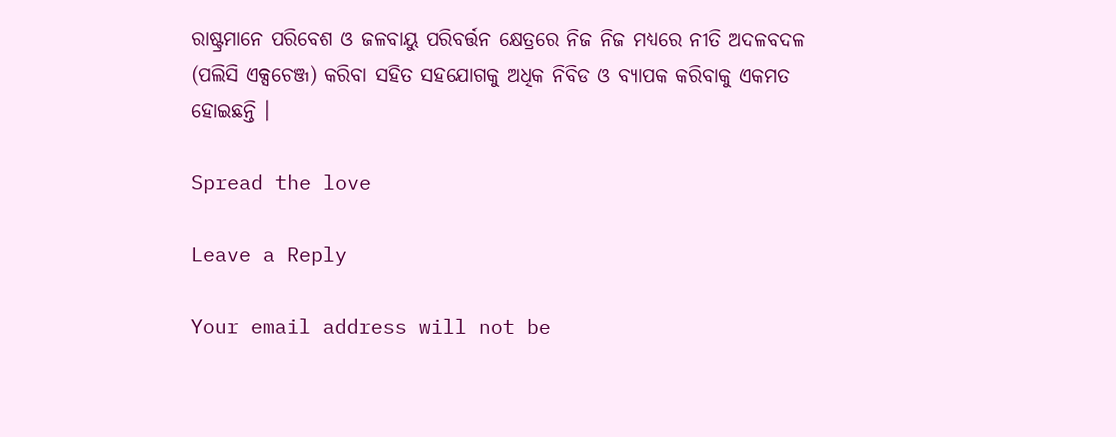ରାଷ୍ଟ୍ରମାନେ ପରିବେଶ ଓ ଜଳବାୟୁ ପରିବର୍ତ୍ତନ କ୍ଷେତ୍ରରେ ନିଜ ନିଜ ମଧ୍ୟରେ ନୀତି ଅଦଳବଦଳ (ପଲିସି ଏକ୍ସଚେଞ୍ଜ) କରିବା ସହିତ ସହଯୋଗକୁ ଅଧିକ ନିବିଡ ଓ ବ୍ୟାପକ କରିବାକୁ ଏକମତ ହୋଇଛନ୍ତି ।

Spread the love

Leave a Reply

Your email address will not be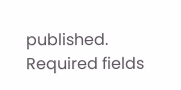published. Required fields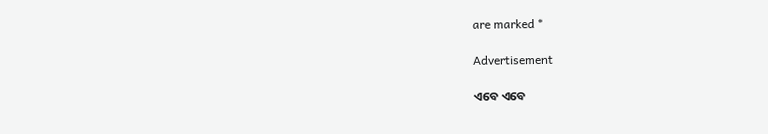are marked *

Advertisement

ଏବେ ଏବେ